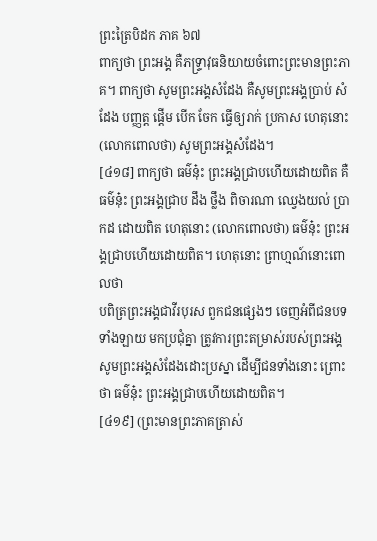ព្រះត្រៃបិដក ភាគ ៦៧
ពាក្យថា ព្រះអង្គ គឺភទ្រ្ទាវុធនិយាយចំពោះព្រះមានព្រះភាគ។ ពាក្យថា សូមព្រះអង្គសំដែង គឺសូមព្រះអង្គប្រាប់ សំដែង បញ្ញត្ត ផ្តើម បើក ចែក ធ្វើឲ្យរាក់ ប្រកាស ហេតុនោះ (លោកពោលថា) សូមព្រះអង្គសំដែង។
[៤១៨] ពាក្យថា ធម៌នុ៎ះ ព្រះអង្គជ្រាបហើយដោយពិត គឺធម៌នុ៎ះ ព្រះអង្គជ្រាប ដឹង ថ្លឹង ពិចារណា ឈ្វេងយល់ ប្រាកដ ដោយពិត ហេតុនោះ (លោកពោលថា) ធម៌នុ៎ះ ព្រះអង្គជ្រាបហើយដោយពិត។ ហេតុនោះ ព្រាហ្មណ៍នោះពោលថា
បពិត្រព្រះអង្គជាវីរបុរស ពួកជនផ្សេងៗ ចេញអំពីជនបទទាំងឡាយ មកប្រជុំគ្នា ត្រូវការព្រះតម្រាស់របស់ព្រះអង្គ សូមព្រះអង្គសំដែងដោះប្រស្នា ដើម្បីជនទាំងនោះ ព្រោះថា ធម៌នុ៎ះ ព្រះអង្គជ្រាបហើយដោយពិត។
[៤១៩] (ព្រះមានព្រះភាគត្រាស់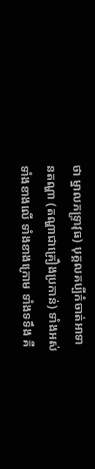ថា ម្នាលភទ្រ្ទាវុធ) បុគ្គលគប្បីកំចាត់អាទានតណ្ហា (តណ្ហាជាគ្រឿងប្រកាន់) ទាំងអស់ ទាំងខាងលើ ទាំងខាងក្រោម ទាំងទទឹង គឺ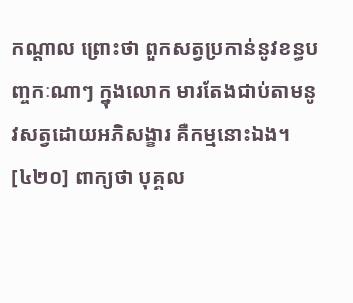កណ្តាល ព្រោះថា ពួកសត្វប្រកាន់នូវខន្ធបញ្ចកៈណាៗ ក្នុងលោក មារតែងជាប់តាមនូវសត្វដោយអភិសង្ខារ គឺកម្មនោះឯង។
[៤២០] ពាក្យថា បុគ្គល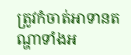ត្រូវកំចាត់អាទានតណ្ហាទាំងអ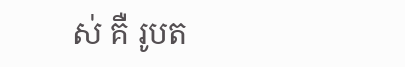ស់ គឺ រូបត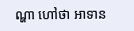ណ្ហា ហៅថា អាទាន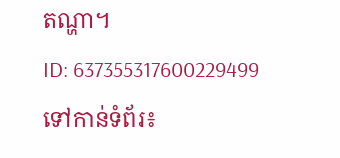តណ្ហា។
ID: 637355317600229499
ទៅកាន់ទំព័រ៖